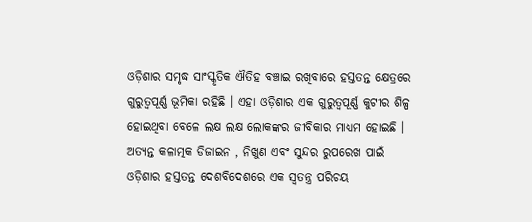ଓଡ଼ିଶାର ସମୃଦ୍ଧ ସାଂସ୍କୃତିକ ଐତିହ ବଞ୍ଚାଇ ରଖିବାରେ ହସ୍ତତନ୍ତ କ୍ଷେତ୍ରରେ ଗୁରୁତ୍ୱପୂର୍ଣ୍ଣ ଭୂମିକା ରହିଛି । ଏହା ଓଡ଼ିଶାର ଏକ ଗୁରୁତ୍ୱପୂର୍ଣ୍ଣ କୁଟୀର ଶିଳ୍ପ ହୋଇଥିବା ବେଳେ ଲକ୍ଷ ଲକ୍ଷ ଲୋକଙ୍କର ଜୀବିକାର ମାଧ୍ୟମ ହୋଇଛି । ଅତ୍ୟନ୍ତ କଳାତ୍ମକ ଡିଜାଇନ , ନିଖୁଣ ଏବଂ ସୁନ୍ଦର ରୁପରେଖ ପାଇଁ ଓଡ଼ିଶାର ହସ୍ତତନ୍ତ ଦେଶବିଦେଶରେ ଏକ ସ୍ୱତନ୍ତ୍ର ପରିଚୟ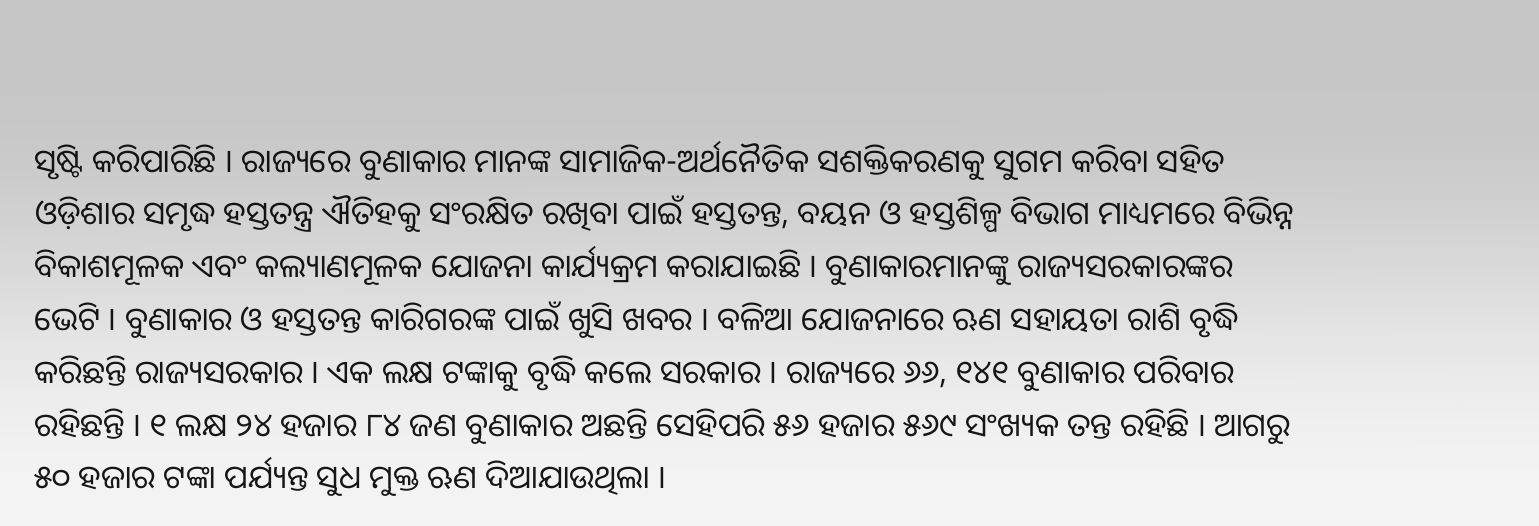ସୃଷ୍ଟି କରିପାରିଛି । ରାଜ୍ୟରେ ବୁଣାକାର ମାନଙ୍କ ସାମାଜିକ-ଅର୍ଥନୈତିକ ସଶକ୍ତିକରଣକୁ ସୁଗମ କରିବା ସହିତ ଓଡ଼ିଶାର ସମୃଦ୍ଧ ହସ୍ତତନ୍ତ୍ର ଐତିହକୁ ସଂରକ୍ଷିତ ରଖିବା ପାଇଁ ହସ୍ତତନ୍ତ, ବୟନ ଓ ହସ୍ତଶିଳ୍ପ ବିଭାଗ ମାଧ୍ୟମରେ ବିଭିନ୍ନ ବିକାଶମୂଳକ ଏବଂ କଲ୍ୟାଣମୂଳକ ଯୋଜନା କାର୍ଯ୍ୟକ୍ରମ କରାଯାଇଛି । ବୁଣାକାରମାନଙ୍କୁ ରାଜ୍ୟସରକାରଙ୍କର ଭେଟି । ବୁଣାକାର ଓ ହସ୍ତତନ୍ତ କାରିଗରଙ୍କ ପାଇଁ ଖୁସି ଖବର । ବଳିଆ ଯୋଜନାରେ ଋଣ ସହାୟତା ରାଶି ବୃଦ୍ଧି କରିଛନ୍ତି ରାଜ୍ୟସରକାର । ଏକ ଲକ୍ଷ ଟଙ୍କାକୁ ବୃଦ୍ଧି କଲେ ସରକାର । ରାଜ୍ୟରେ ୬୬, ୧୪୧ ବୁଣାକାର ପରିବାର ରହିଛନ୍ତି । ୧ ଲକ୍ଷ ୨୪ ହଜାର ୮୪ ଜଣ ବୁଣାକାର ଅଛନ୍ତି ସେହିପରି ୫୬ ହଜାର ୫୬୯ ସଂଖ୍ୟକ ତନ୍ତ ରହିଛି । ଆଗରୁ ୫୦ ହଜାର ଟଙ୍କା ପର୍ଯ୍ୟନ୍ତ ସୁଧ ମୁକ୍ତ ଋଣ ଦିଆଯାଉଥିଲା ।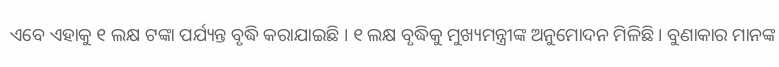ଏବେ ଏହାକୁ ୧ ଲକ୍ଷ ଟଙ୍କା ପର୍ଯ୍ୟନ୍ତ ବୃଦ୍ଧି କରାଯାଇଛି । ୧ ଲକ୍ଷ ବୃଦ୍ଧିକୁ ମୁଖ୍ୟମନ୍ତ୍ରୀଙ୍କ ଅନୁମୋଦନ ମିଳିଛି । ବୁଣାକାର ମାନଙ୍କ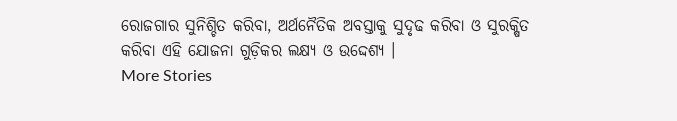ରୋଜଗାର ସୁନିଶ୍ଚିତ କରିବା, ଅର୍ଥନୈତିକ ଅବସ୍ତାକୁ ସୁଦୃଢ କରିବା ଓ ସୁରକ୍ଷିତ କରିବା ଏହି ଯୋଜନା ଗୁଡ଼ିକର ଲକ୍ଷ୍ୟ ଓ ଉଦ୍ଦେଶ୍ୟ ।
More Stories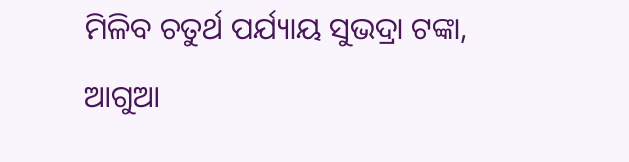ମିଳିବ ଚତୁର୍ଥ ପର୍ଯ୍ୟାୟ ସୁଭଦ୍ରା ଟଙ୍କା, ଆଗୁଆ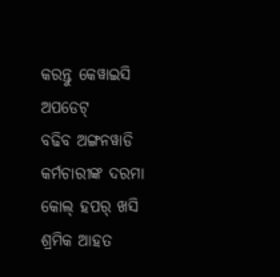କରନ୍ତୁ କେୱାଇସି ଅପଡେଟ୍
ବଢିବ ଅଙ୍ଗନୱାଡି କର୍ମଚାରୀଙ୍କ ଦରମା
କୋଲ୍ ହପର୍ ଖସି ଶ୍ରମିକ ଆହତ